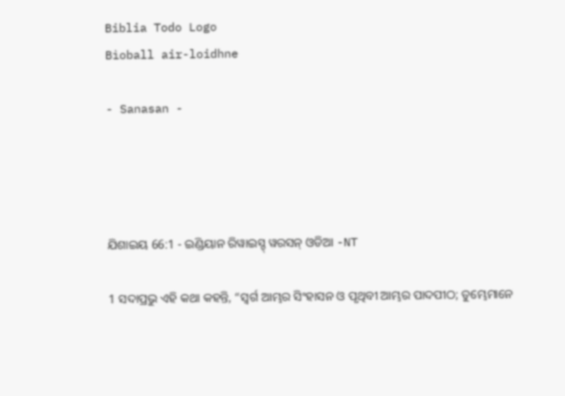Biblia Todo Logo
Bìoball air-loidhne

- Sanasan -




ଯିଶାଇୟ 66:1 - ଇଣ୍ଡିୟାନ ରିୱାଇସ୍ଡ୍ ୱରସନ୍ ଓଡିଆ -NT

1 ସଦାପ୍ରଭୁ ଏହି କଥା କହନ୍ତି, “ସ୍ୱର୍ଗ ଆମ୍ଭର ସିଂହାସନ ଓ ପୃଥିବୀ ଆମ୍ଭର ପାଦପୀଠ; ତୁମ୍ଭେମାନେ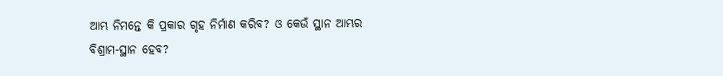ଆମ୍ଭ ନିମନ୍ତେ କି ପ୍ରକାର ଗୃହ ନିର୍ମାଣ କରିବ? ଓ କେଉଁ ସ୍ଥାନ ଆମ୍ଭର ବିଶ୍ରାମ-ସ୍ଥାନ ହେବ?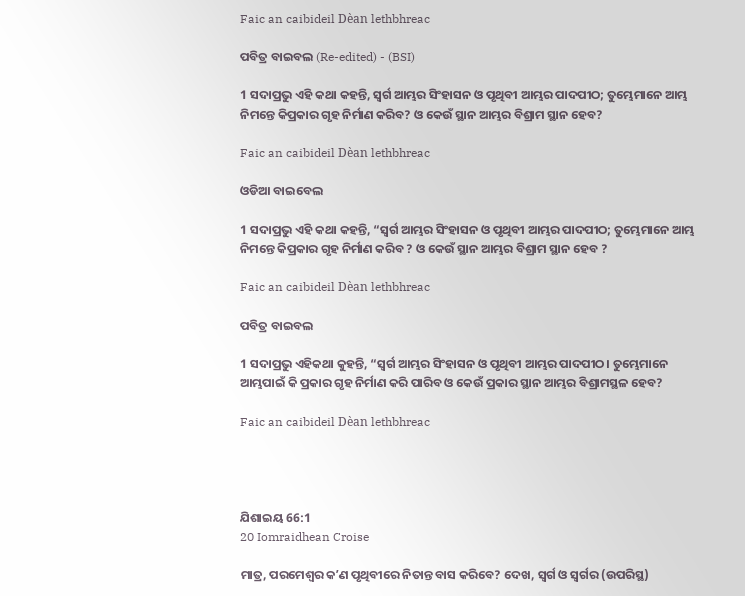Faic an caibideil Dèan lethbhreac

ପବିତ୍ର ବାଇବଲ (Re-edited) - (BSI)

1 ସଦାପ୍ରଭୁ ଏହି କଥା କହନ୍ତି, ସ୍ଵର୍ଗ ଆମ୍ଭର ସିଂହାସନ ଓ ପୃଥିବୀ ଆମ୍ଭର ପାଦପୀଠ; ତୁମ୍ଭେମାନେ ଆମ୍ଭ ନିମନ୍ତେ କିପ୍ରକାର ଗୃହ ନିର୍ମାଣ କରିବ? ଓ କେଉଁ ସ୍ଥାନ ଆମ୍ଭର ବିଶ୍ରାମ ସ୍ଥାନ ହେବ?

Faic an caibideil Dèan lethbhreac

ଓଡିଆ ବାଇବେଲ

1 ସଦାପ୍ରଭୁ ଏହି କଥା କହନ୍ତି, “ସ୍ୱର୍ଗ ଆମ୍ଭର ସିଂହାସନ ଓ ପୃଥିବୀ ଆମ୍ଭର ପାଦପୀଠ; ତୁମ୍ଭେମାନେ ଆମ୍ଭ ନିମନ୍ତେ କିପ୍ରକାର ଗୃହ ନିର୍ମାଣ କରିବ ? ଓ କେଉଁ ସ୍ଥାନ ଆମ୍ଭର ବିଶ୍ରାମ ସ୍ଥାନ ହେବ ?

Faic an caibideil Dèan lethbhreac

ପବିତ୍ର ବାଇବଲ

1 ସଦାପ୍ରଭୁ ଏହିକଥା କୁହନ୍ତି, “ସ୍ୱର୍ଗ ଆମ୍ଭର ସିଂହାସନ ଓ ପୃଥିବୀ ଆମ୍ଭର ପାଦପୀଠ। ତୁମ୍ଭେମାନେ ଆମ୍ଭପାଇଁ କି ପ୍ରକାର ଗୃହ ନିର୍ମାଣ କରି ପାରିବ ଓ କେଉଁ ପ୍ରକାର ସ୍ଥାନ ଆମ୍ଭର ବିଶ୍ରାମସ୍ଥଳ ହେବ?

Faic an caibideil Dèan lethbhreac




ଯିଶାଇୟ 66:1
20 Iomraidhean Croise

ମାତ୍ର, ପରମେଶ୍ୱର କʼଣ ପୃଥିବୀରେ ନିତାନ୍ତ ବାସ କରିବେ? ଦେଖ, ସ୍ୱର୍ଗ ଓ ସ୍ୱର୍ଗର (ଉପରିସ୍ଥ)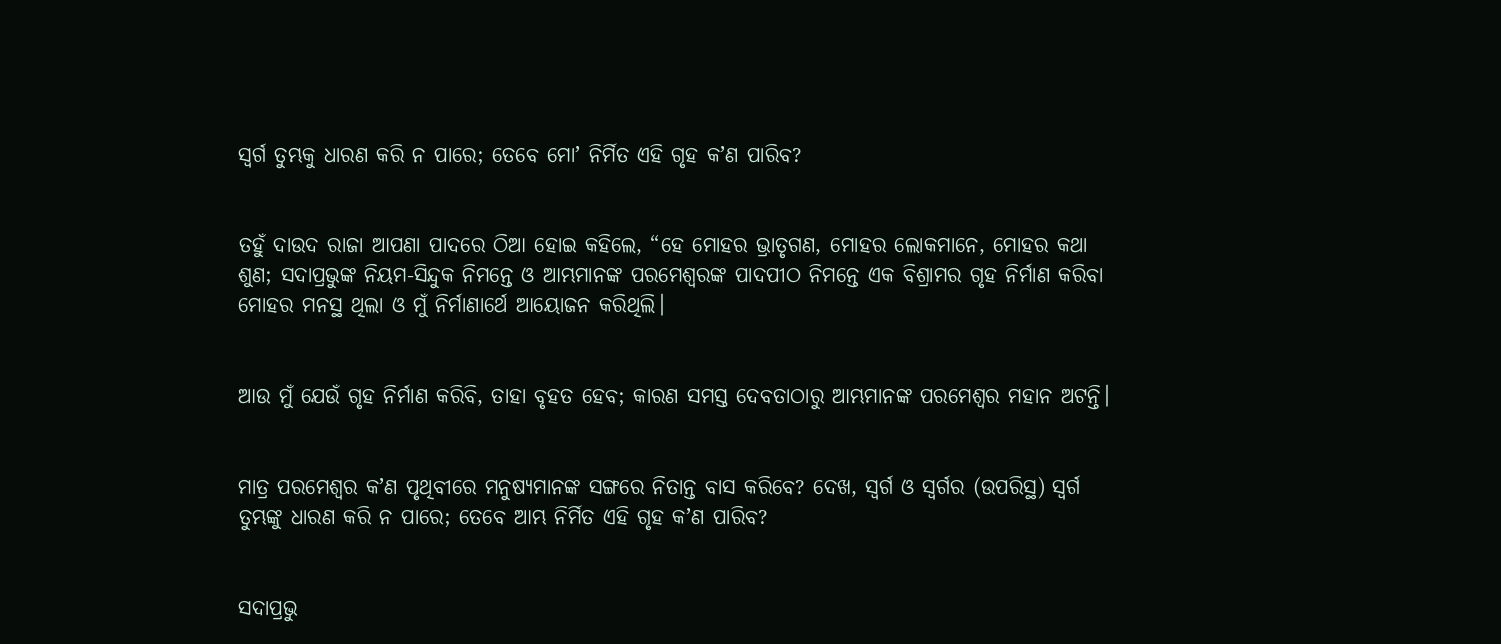ସ୍ୱର୍ଗ ତୁମ୍ଭକୁ ଧାରଣ କରି ନ ପାରେ; ତେବେ ମୋʼ ନିର୍ମିତ ଏହି ଗୃହ କʼଣ ପାରିବ?


ତହୁଁ ଦାଉଦ ରାଜା ଆପଣା ପାଦରେ ଠିଆ ହୋଇ କହିଲେ, “ହେ ମୋହର ଭ୍ରାତୃଗଣ, ମୋହର ଲୋକମାନେ, ମୋହର କଥା ଶୁଣ; ସଦାପ୍ରଭୁଙ୍କ ନିୟମ-ସିନ୍ଦୁକ ନିମନ୍ତେ ଓ ଆମ୍ଭମାନଙ୍କ ପରମେଶ୍ୱରଙ୍କ ପାଦପୀଠ ନିମନ୍ତେ ଏକ ବିଶ୍ରାମର ଗୃହ ନିର୍ମାଣ କରିବା ମୋହର ମନସ୍ଥ ଥିଲା ଓ ମୁଁ ନିର୍ମାଣାର୍ଥେ ଆୟୋଜନ କରିଥିଲି।


ଆଉ ମୁଁ ଯେଉଁ ଗୃହ ନିର୍ମାଣ କରିବି, ତାହା ବୃହତ ହେବ; କାରଣ ସମସ୍ତ ଦେବତାଠାରୁ ଆମ୍ଭମାନଙ୍କ ପରମେଶ୍ୱର ମହାନ ଅଟନ୍ତି।


ମାତ୍ର ପରମେଶ୍ୱର କʼଣ ପୃଥିବୀରେ ମନୁଷ୍ୟମାନଙ୍କ ସଙ୍ଗରେ ନିତାନ୍ତ ବାସ କରିବେ? ଦେଖ, ସ୍ୱର୍ଗ ଓ ସ୍ୱର୍ଗର (ଉପରିସ୍ଥ) ସ୍ୱର୍ଗ ତୁମ୍ଭଙ୍କୁ ଧାରଣ କରି ନ ପାରେ; ତେବେ ଆମ୍ଭ ନିର୍ମିତ ଏହି ଗୃହ କʼଣ ପାରିବ?


ସଦାପ୍ରଭୁ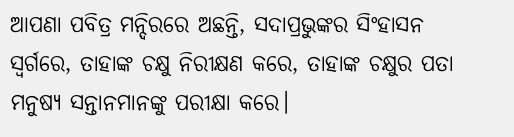ଆପଣା ପବିତ୍ର ମନ୍ଦିରରେ ଅଛନ୍ତି, ସଦାପ୍ରଭୁଙ୍କର ସିଂହାସନ ସ୍ୱର୍ଗରେ, ତାହାଙ୍କ ଚକ୍ଷୁ ନିରୀକ୍ଷଣ କରେ, ତାହାଙ୍କ ଚକ୍ଷୁର ପତା ମନୁଷ୍ୟ ସନ୍ତାନମାନଙ୍କୁ ପରୀକ୍ଷା କରେ।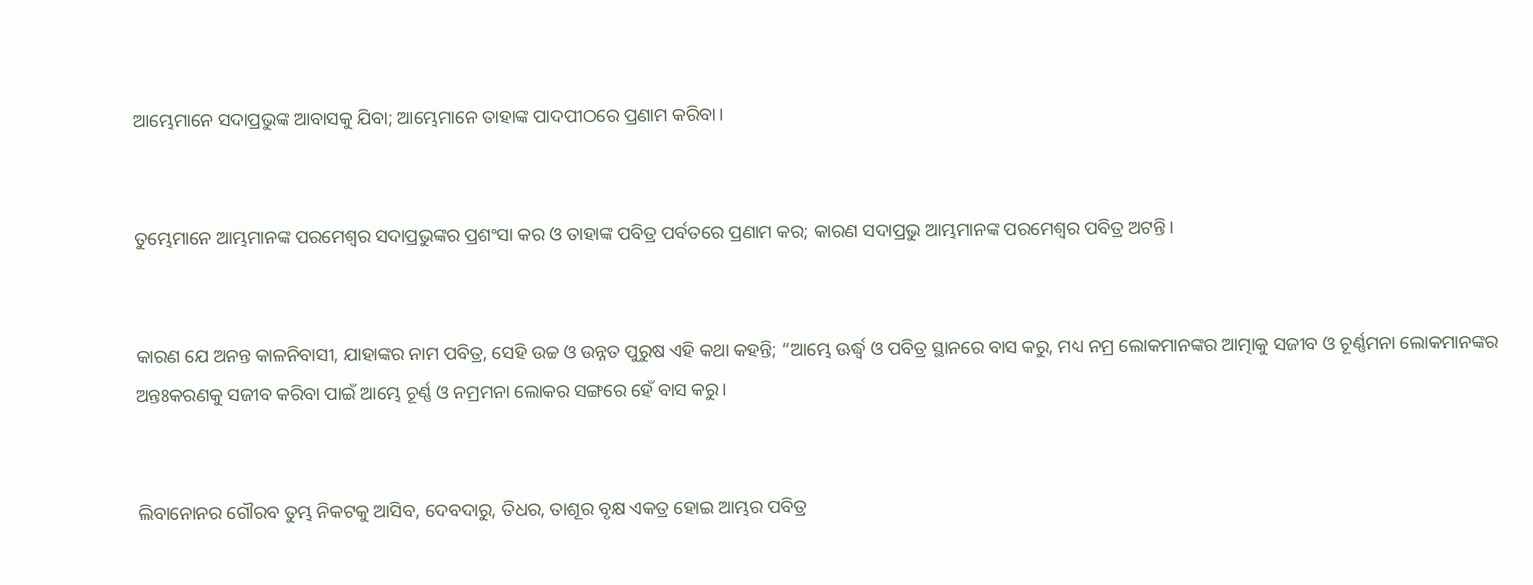ଆମ୍ଭେମାନେ ସଦାପ୍ରଭୁଙ୍କ ଆବାସକୁ ଯିବା; ଆମ୍ଭେମାନେ ତାହାଙ୍କ ପାଦପୀଠରେ ପ୍ରଣାମ କରିବା।


ତୁମ୍ଭେମାନେ ଆମ୍ଭମାନଙ୍କ ପରମେଶ୍ୱର ସଦାପ୍ରଭୁଙ୍କର ପ୍ରଶଂସା କର ଓ ତାହାଙ୍କ ପବିତ୍ର ପର୍ବତରେ ପ୍ରଣାମ କର; କାରଣ ସଦାପ୍ରଭୁ ଆମ୍ଭମାନଙ୍କ ପରମେଶ୍ୱର ପବିତ୍ର ଅଟନ୍ତି।


କାରଣ ଯେ ଅନନ୍ତ କାଳନିବାସୀ, ଯାହାଙ୍କର ନାମ ପବିତ୍ର, ସେହି ଉଚ୍ଚ ଓ ଉନ୍ନତ ପୁରୁଷ ଏହି କଥା କହନ୍ତି; “ଆମ୍ଭେ ଊର୍ଦ୍ଧ୍ୱ ଓ ପବିତ୍ର ସ୍ଥାନରେ ବାସ କରୁ, ମଧ୍ୟ ନମ୍ର ଲୋକମାନଙ୍କର ଆତ୍ମାକୁ ସଜୀବ ଓ ଚୂର୍ଣ୍ଣମନା ଲୋକମାନଙ୍କର ଅନ୍ତଃକରଣକୁ ସଜୀବ କରିବା ପାଇଁ ଆମ୍ଭେ ଚୂର୍ଣ୍ଣ ଓ ନମ୍ରମନା ଲୋକର ସଙ୍ଗରେ ହେଁ ବାସ କରୁ।


ଲିବାନୋନର ଗୌରବ ତୁମ୍ଭ ନିକଟକୁ ଆସିବ, ଦେବଦାରୁ, ତିଧର, ତାଶୂର ବୃକ୍ଷ ଏକତ୍ର ହୋଇ ଆମ୍ଭର ପବିତ୍ର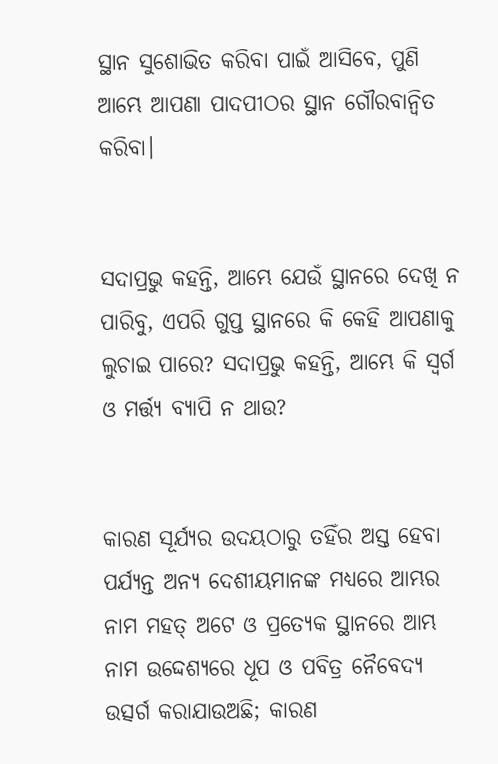ସ୍ଥାନ ସୁଶୋଭିତ କରିବା ପାଇଁ ଆସିବେ, ପୁଣି ଆମ୍ଭେ ଆପଣା ପାଦପୀଠର ସ୍ଥାନ ଗୌରବାନ୍ୱିତ କରିବା।


ସଦାପ୍ରଭୁ କହନ୍ତି, ଆମ୍ଭେ ଯେଉଁ ସ୍ଥାନରେ ଦେଖି ନ ପାରିବୁ, ଏପରି ଗୁପ୍ତ ସ୍ଥାନରେ କି କେହି ଆପଣାକୁ ଲୁଚାଇ ପାରେ? ସଦାପ୍ରଭୁ କହନ୍ତି, ଆମ୍ଭେ କି ସ୍ୱର୍ଗ ଓ ମର୍ତ୍ତ୍ୟ ବ୍ୟାପି ନ ଥାଉ?


କାରଣ ସୂର୍ଯ୍ୟର ଉଦୟଠାରୁ ତହିଁର ଅସ୍ତ ହେବା ପର୍ଯ୍ୟନ୍ତ ଅନ୍ୟ ଦେଶୀୟମାନଙ୍କ ମଧ୍ୟରେ ଆମ୍ଭର ନାମ ମହତ୍ ଅଟେ ଓ ପ୍ରତ୍ୟେକ ସ୍ଥାନରେ ଆମ୍ଭ ନାମ ଉଦ୍ଦେଶ୍ୟରେ ଧୂପ ଓ ପବିତ୍ର ନୈବେଦ୍ୟ ଉତ୍ସର୍ଗ କରାଯାଉଅଛି; କାରଣ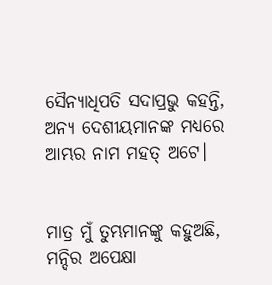ସୈନ୍ୟାଧିପତି ସଦାପ୍ରଭୁ କହନ୍ତି, ଅନ୍ୟ ଦେଶୀୟମାନଙ୍କ ମଧ୍ୟରେ ଆମ୍ଭର ନାମ ମହତ୍ ଅଟେ।


ମାତ୍ର ମୁଁ ତୁମ୍ଭମାନଙ୍କୁ କହୁଅଛି, ମନ୍ଦିର ଅପେକ୍ଷା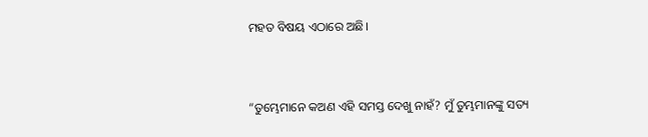ମହତ ବିଷୟ ଏଠାରେ ଅଛି।


“ତୁମ୍ଭେମାନେ କଅଣ ଏହି ସମସ୍ତ ଦେଖୁ ନାହଁ? ମୁଁ ତୁମ୍ଭମାନଙ୍କୁ ସତ୍ୟ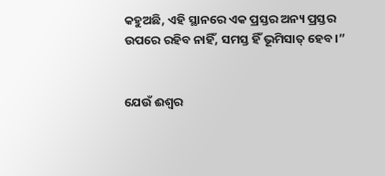କହୁଅଛି, ଏହି ସ୍ଥାନରେ ଏକ ପ୍ରସ୍ତର ଅନ୍ୟ ପ୍ରସ୍ତର ଉପରେ ରହିବ ନାହିଁ, ସମସ୍ତ ହିଁ ଭୂମିସାତ୍‍ ହେବ।”


ଯେଉଁ ଈଶ୍ବର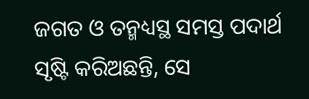ଜଗତ ଓ ତନ୍ମଧ୍ୟସ୍ଥ ସମସ୍ତ ପଦାର୍ଥ ସୃଷ୍ଟି କରିଅଛନ୍ତି, ସେ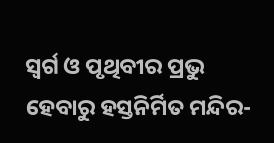ସ୍ୱର୍ଗ ଓ ପୃଥିବୀର ପ୍ରଭୁ ହେବାରୁ ହସ୍ତନିର୍ମିତ ମନ୍ଦିର-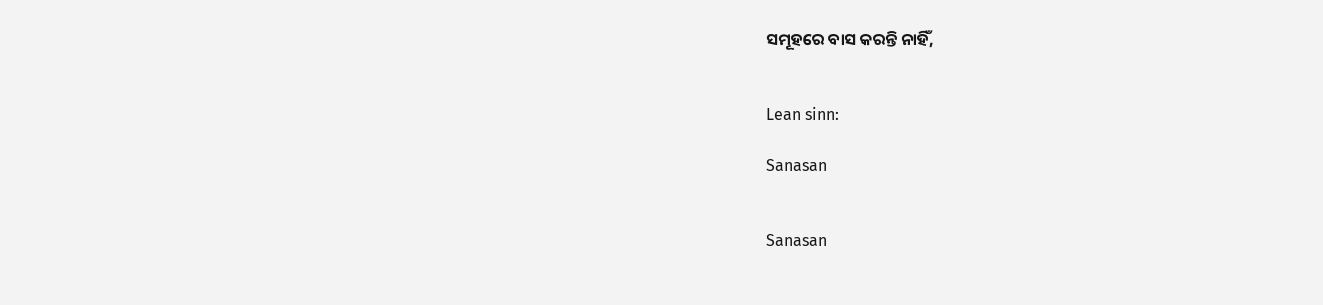ସମୂହରେ ବାସ କରନ୍ତି ନାହିଁ,


Lean sinn:

Sanasan


Sanasan